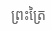ព្រះត្រៃ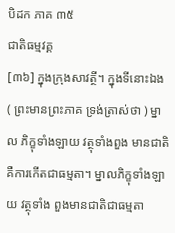បិដក ភាគ ៣៥
ជាតិធម្មវគ្គ
[៣៦] ក្នុងក្រុងសាវត្ថី។ ក្នុងទីនោះឯង ( ព្រះមានព្រះភាគ ទ្រង់ត្រាស់ថា ) ម្នាល ភិក្ខុទាំងឡាយ វត្ថុទាំងពួង មានជាតិ គឺការកើតជាធម្មតា។ ម្នាលភិក្ខុទាំងឡាយ វត្ថុទាំង ពួងមានជាតិជាធម្មតា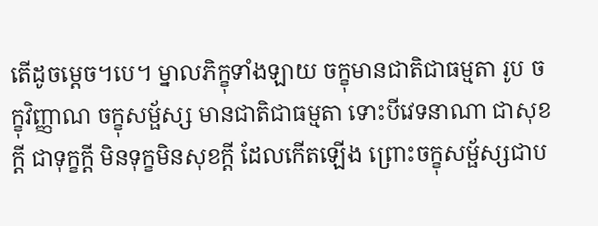តើដូចម្តេច។បេ។ ម្នាលភិក្ខុទាំងឡាយ ចក្ខុមានជាតិជាធម្មតា រូប ចក្ខុវិញ្ញាណ ចក្ខុសម្ផ័ស្ស មានជាតិជាធម្មតា ទោះបីវេទនាណា ជាសុខក្តី ជាទុក្ខក្តី មិនទុក្ខមិនសុខក្តី ដែលកើតឡើង ព្រោះចក្ខុសម្ផ័ស្សជាប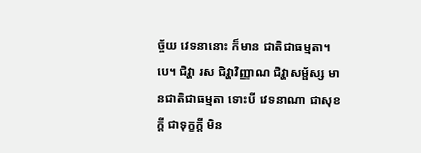ច្ច័យ វេទនានោះ ក៏មាន ជាតិជាធម្មតា។ បេ។ ជិវ្ហា រស ជិវ្ហាវិញ្ញាណ ជិវ្ហាសម្ផ័ស្ស មានជាតិជាធម្មតា ទោះបី វេទនាណា ជាសុខក្តី ជាទុក្ខក្តី មិន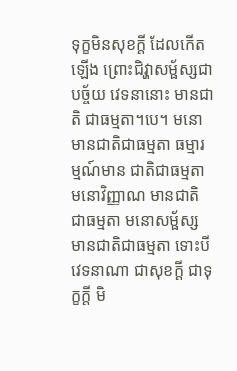ទុក្ខមិនសុខក្តី ដែលកើតឡើង ព្រោះជិវ្ហាសម្ផ័ស្សជា បច្ច័យ វេទនានោះ មានជាតិ ជាធម្មតា។បេ។ មនោ មានជាតិជាធម្មតា ធម្មារម្មណ៍មាន ជាតិជាធម្មតា មនោវិញ្ញាណ មានជាតិជាធម្មតា មនោសម្ផ័ស្ស មានជាតិជាធម្មតា ទោះបី វេទនាណា ជាសុខក្តី ជាទុក្ខក្តី មិ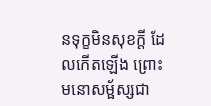នទុក្ខមិនសុខក្តី ដែលកើតឡើង ព្រោះមនោសម្ផ័ស្សជា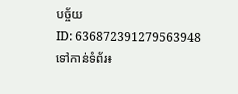បច្ច័យ
ID: 636872391279563948
ទៅកាន់ទំព័រ៖